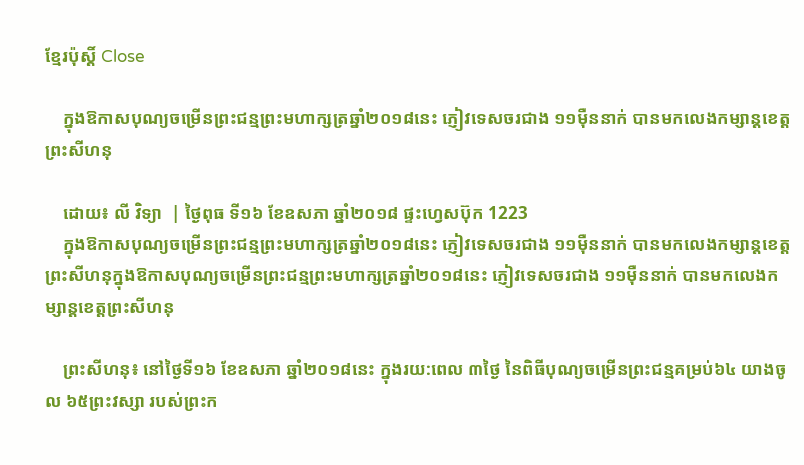ខ្មែរប៉ុស្ដិ៍ Close

    ក្នុងឱកាសបុណ្យចម្រើនព្រះជន្មព្រះមហាក្សត្រឆ្នាំ២០១៨នេះ ភ្ញៀវទេសចរជាង ១១ម៉ឺននាក់ បានមកលេងកម្សាន្តខេត្តព្រះសីហនុ

    ដោយ៖ លី វិទ្យា  | ថ្ងៃពុធ ទី១៦ ខែឧសភា ឆ្នាំ២០១៨ ផ្ទះហ្វេសប៊ុក 1223
    ក្នុងឱកាសបុណ្យចម្រើនព្រះជន្មព្រះមហាក្សត្រឆ្នាំ២០១៨នេះ ភ្ញៀវទេសចរជាង ១១ម៉ឺននាក់ បានមកលេងកម្សាន្តខេត្តព្រះសីហនុក្នុងឱកាសបុណ្យចម្រើនព្រះជន្មព្រះមហាក្សត្រឆ្នាំ២០១៨នេះ ភ្ញៀវទេសចរជាង ១១ម៉ឺននាក់ បានមកលេងកម្សាន្តខេត្តព្រះសីហនុ

    ព្រះសីហនុ៖ នៅថ្ងៃទី១៦ ខែឧសភា ឆ្នាំ២០១៨នេះ ក្នុងរយ:ពេល ៣ថ្ងៃ នៃពិធីបុណ្យចម្រើនព្រះជន្មគម្រប់៦៤ យាងចូល ៦៥ព្រះវស្សា របស់ព្រះក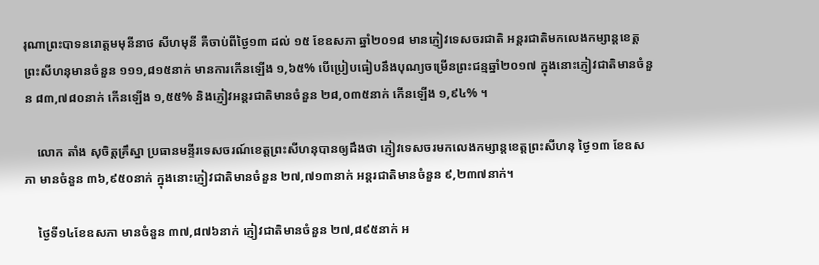រុណាព្រះបាទនរោត្តមមុនីនាថ សីហមុនី គឺចាប់ពីថ្ងៃ១៣ ដល់ ១៥ ខែឧសភា ឆ្នាំ២០១៨ មានភ្ញៀវទេសចរជាតិ អន្តរជាតិមកលេងកម្សាន្តខេត្តព្រះសីហនុមានចំនួន ១១១,៨១៥នាក់ មានការកើនឡើង ១,៦៥% បើប្រៀបធៀបនឹងបុណ្យចម្រើនព្រះជន្មឆ្នាំ២០១៧ ក្នុងនោះភ្ញៀវជាតិមានចំនួន ៨៣,៧៨០នាក់ កើនឡើង ១,៥៥% និងភ្ញៀវអន្តរជាតិមានចំនួន ២៨,០៣៥នាក់ កើនឡើង ១,៩៤% ។

    លោក តាំង សុចិត្តគ្រឹស្នា ប្រធានមន្ទីរទេសចរណ៍ខេត្តព្រះសីហនុបានឲ្យដឹងថា ភ្ញៀវទេសចរមកលេងកម្សាន្តខេត្តព្រះសីហនុ ថ្ងៃ១៣ ខែឧសភា មានចំនួន ៣៦,៩៥០នាក់ ក្នុងនោះភ្ញៀវជាតិមានចំនួន ២៧,៧១៣នាក់ អន្តរជាតិមានចំនួន ៩,២៣៧នាក់។

    ថ្ងៃទី១៤ខែឧសភា មានចំនួន ៣៧,៨៧៦នាក់ ភ្ញៀវជាតិមានចំនួន ២៧,៨៩៥នាក់ អ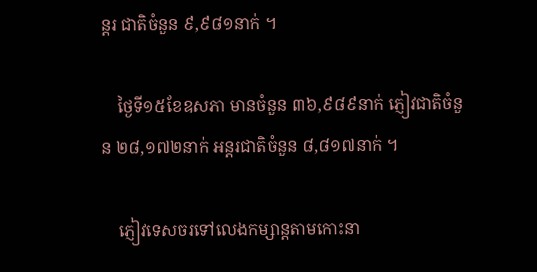ន្តរ ជាតិចំនួន ៩,៩៨១នាក់ ។

    ថ្ងៃទី១៥ខែឧសភា មានចំនួន ៣៦,៩៨៩នាក់ ភ្ញៀវជាតិចំនួន ២៨,១៧២នាក់ អន្តរជាតិចំនួន ៨,៨១៧នាក់ ។

    ភ្ញៀវទេសចរទៅលេងកម្សាន្តតាមកោះនា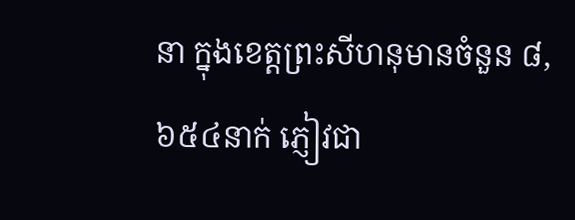នា ក្នុងខេត្តព្រះសីហនុមានចំនួន ៨,៦៥៤នាក់ ភ្ញៀវជា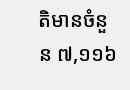តិមានចំនួន ៧,១១៦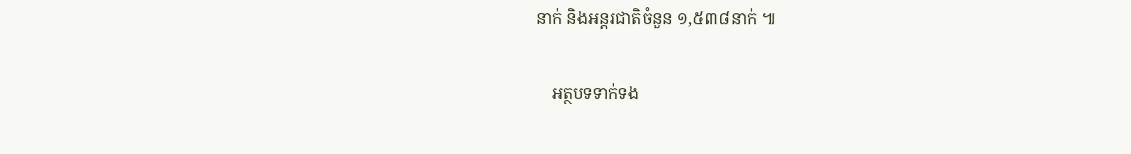នាក់ និងអន្តរជាតិចំនួន ១,៥៣៨នាក់ ៕

    អត្ថបទទាក់ទង